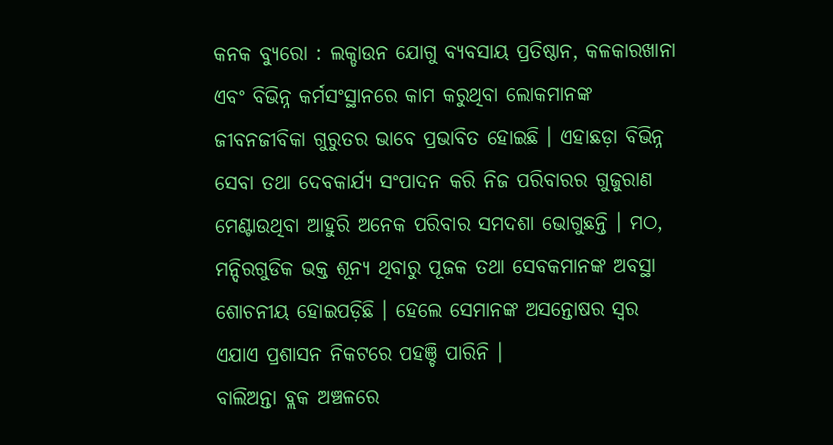କନକ ବ୍ୟୁରୋ : ଲକ୍ଡାଉନ ଯୋଗୁ ବ୍ୟବସାୟ ପ୍ରତିଷ୍ଠାନ, କଳକାରଖାନା ଏବଂ ବିଭିନ୍ନ କର୍ମସଂସ୍ଥାନରେ କାମ କରୁଥିବା ଲୋକମାନଙ୍କ ଜୀବନଜୀବିକା ଗୁରୁତର ଭାବେ ପ୍ରଭାବିତ ହୋଇଛି । ଏହାଛଡ଼ା ବିଭିନ୍ନ ସେବା ତଥା ଦେବକାର୍ଯ୍ୟ ସଂପାଦନ କରି ନିଜ ପରିବାରର ଗୁଜୁରାଣ ମେଣ୍ଟାଉଥିବା ଆହୁରି ଅନେକ ପରିବାର ସମଦଶା ଭୋଗୁଛନ୍ତି । ମଠ, ମନ୍ଦିରଗୁଡିକ ଭକ୍ତ ଶୂନ୍ୟ ଥିବାରୁ ପୂଜକ ତଥା ସେବକମାନଙ୍କ ଅବସ୍ଥା ଶୋଚନୀୟ ହୋଇପଡ଼ିଛି । ହେଲେ ସେମାନଙ୍କ ଅସନ୍ତୋଷର ସ୍ବର ଏଯାଏ ପ୍ରଶାସନ ନିକଟରେ ପହଞ୍ଚି ପାରିନି ।
ବାଲିଅନ୍ତା ବ୍ଲକ ଅଞ୍ଚଳରେ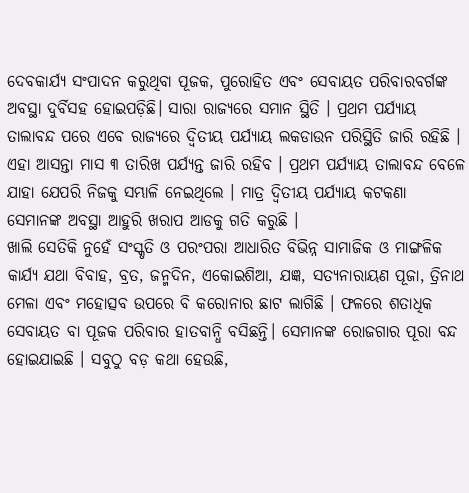ଦେବକାର୍ଯ୍ୟ ସଂପାଦନ କରୁଥିବା ପୂଜକ, ପୁରୋହିତ ଏବଂ ସେବାୟତ ପରିବାରବର୍ଗଙ୍କ ଅବସ୍ଥା ଦୁର୍ବିସହ ହୋଇପଡ଼ିଛି। ସାରା ରାଜ୍ୟରେ ସମାନ ସ୍ଥିତି । ପ୍ରଥମ ପର୍ଯ୍ୟାୟ ତାଲାବନ୍ଦ ପରେ ଏବେ ରାଜ୍ୟରେ ଦ୍ବିତୀୟ ପର୍ଯ୍ୟାୟ ଲକଡାଉନ ପରିସ୍ଥିତି ଜାରି ରହିଛି । ଏହା ଆସନ୍ତା ମାସ ୩ ତାରିଖ ପର୍ଯ୍ୟନ୍ତ ଜାରି ରହିବ । ପ୍ରଥମ ପର୍ଯ୍ୟାୟ ତାଲାବନ୍ଦ ବେଳେ ଯାହା ଯେପରି ନିଜକୁ ସମ୍ଭାଳି ନେଇଥିଲେ । ମାତ୍ର ଦ୍ବିତୀୟ ପର୍ଯ୍ୟାୟ କଟକଣା ସେମାନଙ୍କ ଅବସ୍ଥା ଆହୁରି ଖରାପ ଆଡକୁ ଗତି କରୁଛି ।
ଖାଲି ସେତିକି ନୁହେଁ ସଂସ୍କୃତି ଓ ପରଂପରା ଆଧାରିତ ବିଭିନ୍ନ ସାମାଜିକ ଓ ମାଙ୍ଗଳିକ କାର୍ଯ୍ୟ ଯଥା ବିବାହ, ବ୍ରତ, ଜନ୍ମଦିନ, ଏକୋଇଶିଆ, ଯଜ୍ଞ, ସତ୍ୟନାରାୟଣ ପୂଜା, ତ୍ରିନାଥ ମେଳା ଏବଂ ମହୋତ୍ସବ ଉପରେ ବି କରୋନାର ଛାଟ ଲାଗିଛି । ଫଳରେ ଶତାଧିକ ସେବାୟତ ବା ପୂଜକ ପରିବାର ହାତବାନ୍ଧି ବସିଛନ୍ତି। ସେମାନଙ୍କ ରୋଜଗାର ପୂରା ବନ୍ଦ ହୋଇଯାଇଛି । ସବୁଠୁ ବଡ଼ କଥା ହେଉଛି,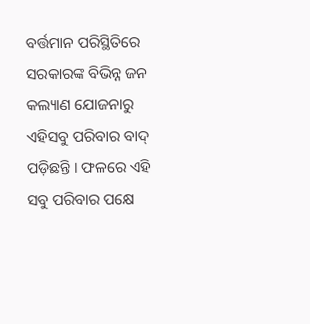ବର୍ତ୍ତମାନ ପରିସ୍ଥିତିରେ ସରକାରଙ୍କ ବିଭିନ୍ନ ଜନ କଲ୍ୟାଣ ଯୋଜନାରୁ ଏହିସବୁ ପରିବାର ବାଦ୍ ପଡ଼ିଛନ୍ତି । ଫଳରେ ଏହି ସବୁ ପରିବାର ପକ୍ଷେ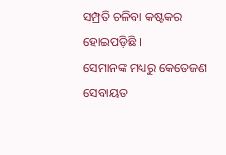ସମ୍ପ୍ରତି ଚଳିବା କଷ୍ଟକର ହୋଇପଡ଼ିଛି ।
ସେମାନଙ୍କ ମଧ୍ୟରୁ କେତେଜଣ ସେବାୟତ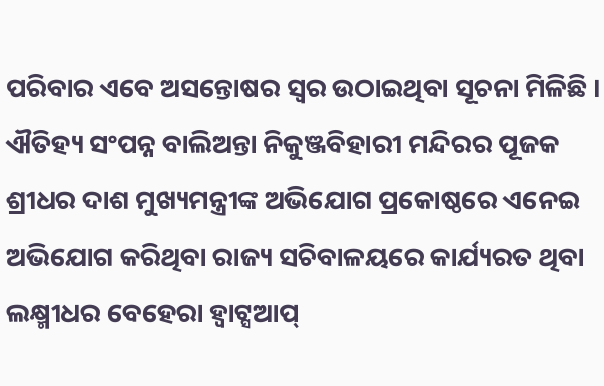ପରିବାର ଏବେ ଅସନ୍ତୋଷର ସ୍ବର ଉଠାଇଥିବା ସୂଚନା ମିଳିଛି । ଐତିହ୍ୟ ସଂପନ୍ନ ବାଲିଅନ୍ତା ନିକୁଞ୍ଜବିହାରୀ ମନ୍ଦିରର ପୂଜକ ଶ୍ରୀଧର ଦାଶ ମୁଖ୍ୟମନ୍ତ୍ରୀଙ୍କ ଅଭିଯୋଗ ପ୍ରକୋଷ୍ଠରେ ଏନେଇ ଅଭିଯୋଗ କରିଥିବା ରାଜ୍ୟ ସଚିବାଳୟରେ କାର୍ଯ୍ୟରତ ଥିବା ଲକ୍ଷ୍ମୀଧର ବେହେରା ହ୍ବାଟ୍ସଆପ୍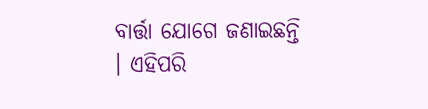ବାର୍ତ୍ତା ଯୋଗେ ଜଣାଇଛନ୍ତି । ଏହିପରି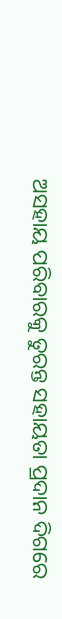ଅସହାୟ ପରିବାରକୁ ତୁରନ୍ତ ସହାୟତା ପ୍ରଦାନ ଦିଗରେ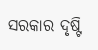ସରକାର ଦୃଷ୍ଟି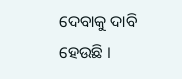ଦେବାକୁ ଦାବି ହେଉଛି ।